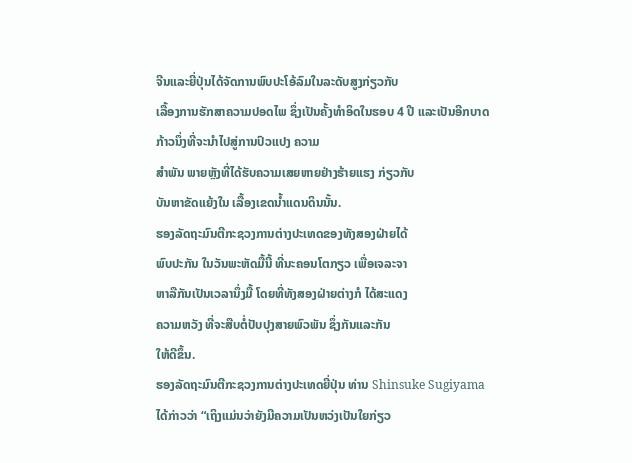ຈີນແລະຍີ່ປຸ່ນໄດ້ຈັດການພົບປະໂອ້ລົມໃນລະດັບສູງກ່ຽວກັບ
ເລື້ອງການຮັກສາຄວາມປອດໄພ ຊຶ່ງເປັນຄັ້ງທຳອິດໃນຮອບ 4 ປີ ແລະເປັນອີກບາດກ້າວນຶ່ງທີ່ຈະນຳໄປສູ່ການປົວແປງ ຄວາມ
ສຳພັນ ພາຍຫຼັງທີ່ໄດ້ຮັບຄວາມເສຍຫາຍຢ່າງຮ້າຍແຮງ ກ່ຽວກັບ
ບັນຫາຂັດແຍ້ງໃນ ເລື້ອງເຂດນ້ຳແດນດິນນັ້ນ.
ຮອງລັດຖະມົນຕີກະຊວງການຕ່າງປະເທດຂອງທັງສອງຝ່າຍໄດ້
ພົບປະກັນ ໃນວັນພະຫັດມື້ນີ້ ທີ່ນະຄອນໂຕກຽວ ເພື່ອເຈລະຈາ
ຫາລືກັນເປັນເວລານຶ່ງມື້ ໂດຍທີ່ທັງສອງຝ່າຍຕ່າງກໍ ໄດ້ສະແດງ
ຄວາມຫວັງ ທີ່ຈະສືບຕໍ່ປັບປຸງສາຍພົວພັນ ຊຶ່ງກັນແລະກັນ
ໃຫ້ດີຂຶ້ນ.
ຮອງລັດຖະມົນຕີກະຊວງການຕ່າງປະເທດຍີ່ປຸ່ນ ທ່ານ Shinsuke Sugiyama ໄດ້ກ່າວວ່າ “ເຖິງແມ່ນວ່າຍັງມີຄວາມເປັນຫວ່ງເປັນໃຍກ່ຽວ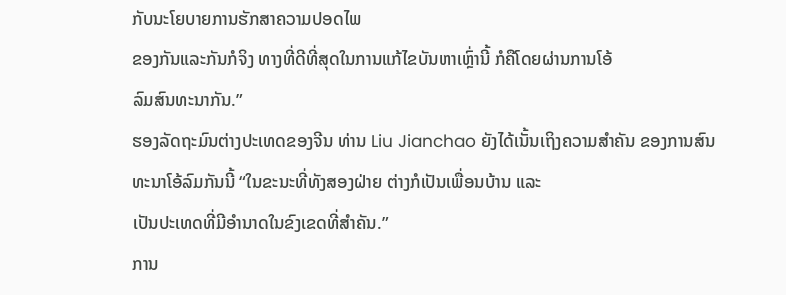ກັບນະໂຍບາຍການຮັກສາຄວາມປອດໄພ
ຂອງກັນແລະກັນກໍຈິງ ທາງທີ່ດີທີ່ສຸດໃນການແກ້ໄຂບັນຫາເຫຼົ່ານີ້ ກໍຄືໂດຍຜ່ານການໂອ້
ລົມສົນທະນາກັນ.”
ຮອງລັດຖະມົນຕ່າງປະເທດຂອງຈີນ ທ່ານ Liu Jianchao ຍັງໄດ້ເນັ້ນເຖິງຄວາມສຳຄັນ ຂອງການສົນທະນາໂອ້ລົມກັນນີ້ “ໃນຂະນະທີ່ທັງສອງຝ່າຍ ຕ່າງກໍເປັນເພື່ອນບ້ານ ແລະ
ເປັນປະເທດທີ່ມີອຳນາດໃນຂົງເຂດທີ່ສຳຄັນ.”
ການ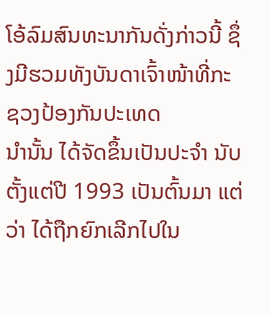ໂອ້ລົມສົນທະນາກັນດັ່ງກ່າວນີ້ ຊຶ່ງມີຮວມທັງບັນດາເຈົ້າໜ້າທີ່ກະຊວງປ້ອງກັນປະເທດ
ນຳນັ້ນ ໄດ້ຈັດຂຶ້ນເປັນປະຈຳ ນັບຕັ້ງແຕ່ປີ 1993 ເປັນຕົ້ນມາ ແຕ່ວ່າ ໄດ້ຖືກຍົກເລີກໄປໃນ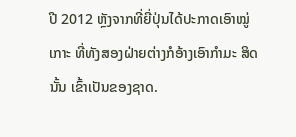ປີ 2012 ຫຼັງຈາກທີ່ຍີ່ປຸ່ນໄດ້ປະກາດເອົາໝູ່ເກາະ ທີ່ທັງສອງຝ່າຍຕ່າງກໍອ້າງເອົາກຳມະ ສິດນັ້ນ ເຂົ້າເປັນຂອງຊາດ.